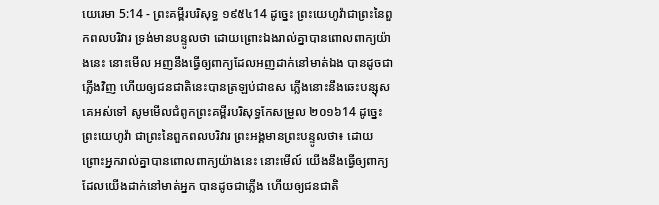យេរេមា 5:14 - ព្រះគម្ពីរបរិសុទ្ធ ១៩៥៤14 ដូច្នេះ ព្រះយេហូវ៉ាជាព្រះនៃពួកពលបរិវារ ទ្រង់មានបន្ទូលថា ដោយព្រោះឯងរាល់គ្នាបានពោលពាក្យយ៉ាងនេះ នោះមើល អញនឹងធ្វើឲ្យពាក្យដែលអញដាក់នៅមាត់ឯង បានដូចជាភ្លើងវិញ ហើយឲ្យជនជាតិនេះបានត្រឡប់ជាឧស ភ្លើងនោះនឹងឆេះបន្សុសគេអស់ទៅ សូមមើលជំពូកព្រះគម្ពីរបរិសុទ្ធកែសម្រួល ២០១៦14 ដូច្នេះ ព្រះយេហូវ៉ា ជាព្រះនៃពួកពលបរិវារ ព្រះអង្គមានព្រះបន្ទូលថា៖ ដោយព្រោះអ្នករាល់គ្នាបានពោលពាក្យយ៉ាងនេះ នោះមើល៍ យើងនឹងធ្វើឲ្យពាក្យ ដែលយើងដាក់នៅមាត់អ្នក បានដូចជាភ្លើង ហើយឲ្យជនជាតិ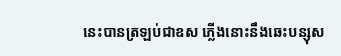នេះបានត្រឡប់ជាឧស ភ្លើងនោះនឹងឆេះបន្សុស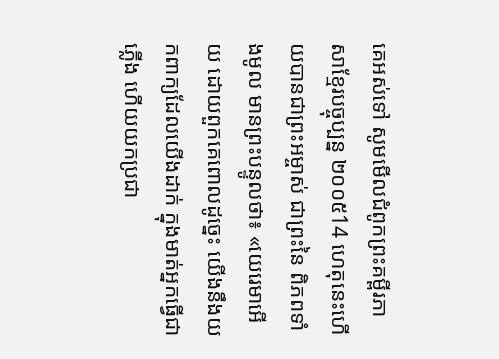គេអស់ទៅ សូមមើលជំពូកព្រះគម្ពីរភាសាខ្មែរបច្ចុប្បន្ន ២០០៥14 ហេតុនេះហើយបានជាព្រះអម្ចាស់ ជាព្រះនៃ ពិភពទាំងមូល មានព្រះបន្ទូលថា៖ «យេរេមាអើយ ដោយពួកគេពោលដូច្នេះ យើងនឹងយកពាក្យដែលយើងដាក់ ក្នុងមាត់អ្នកធ្វើជាភ្លើង ហើយយកប្រជា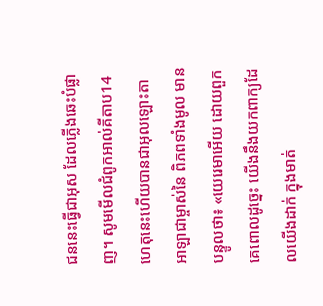ជននេះធ្វើជាអុស ដែលភ្លើងឆេះបំផ្លាញ។ សូមមើលជំពូកអាល់គីតាប14 ហេតុនេះហើយបានជាអុលឡោះតាអាឡាជាម្ចាស់នៃ ពិភពទាំងមូល មានបន្ទូលថា៖ «យេរេមាអើយ ដោយពួកគេពោលដូច្នេះ យើងនឹងយកពាក្យដែលយើងដាក់ ក្នុងមាត់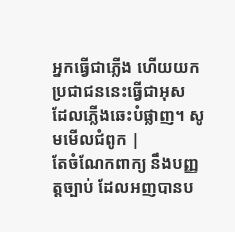អ្នកធ្វើជាភ្លើង ហើយយកប្រជាជននេះធ្វើជាអុស ដែលភ្លើងឆេះបំផ្លាញ។ សូមមើលជំពូក |
តែចំណែកពាក្យ នឹងបញ្ញត្តច្បាប់ ដែលអញបានប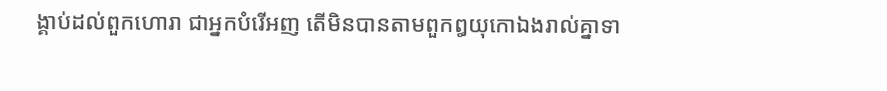ង្គាប់ដល់ពួកហោរា ជាអ្នកបំរើអញ តើមិនបានតាមពួកឰយុកោឯងរាល់គ្នាទា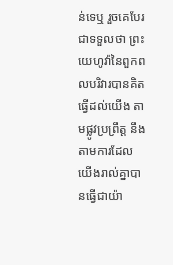ន់ទេឬ រួចគេបែរជាទទួលថា ព្រះយេហូវ៉ានៃពួកពលបរិវារបានគិតធ្វើដល់យើង តាមផ្លូវប្រព្រឹត្ត នឹងតាមការដែលយើងរាល់គ្នាបានធ្វើជាយ៉ា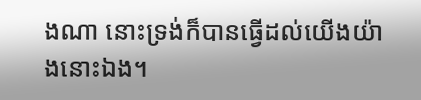ងណា នោះទ្រង់ក៏បានធ្វើដល់យើងយ៉ាងនោះឯង។